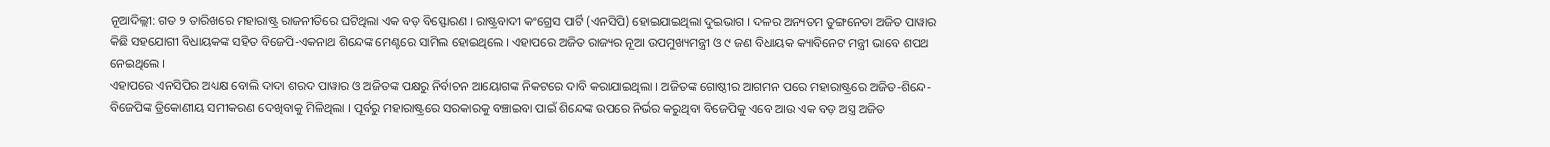ନୂଆଦିଲ୍ଲୀ: ଗତ ୨ ତାରିଖରେ ମହାରାଷ୍ଟ୍ର ରାଜନୀତିରେ ଘଟିଥିଲା ଏକ ବଡ଼ ବିସ୍ଫୋରଣ । ରାଷ୍ଟ୍ରବାଦୀ କଂଗ୍ରେସ ପାର୍ଟି (ଏନସିପି) ହୋଇଯାଇଥିଲା ଦୁଇଭାଗ । ଦଳର ଅନ୍ୟତମ ତୁଙ୍ଗନେତା ଅଜିତ ପାୱାର କିଛି ସହଯୋଗୀ ବିଧାୟକଙ୍କ ସହିତ ବିଜେପି-ଏକନାଥ ଶିନ୍ଦେଙ୍କ ମେଣ୍ଟରେ ସାମିଲ ହୋଇଥିଲେ । ଏହାପରେ ଅଜିତ ରାଜ୍ୟର ନୂଆ ଉପମୁଖ୍ୟମନ୍ତ୍ରୀ ଓ ୯ ଜଣ ବିଧାୟକ କ୍ୟାବିନେଟ ମନ୍ତ୍ରୀ ଭାବେ ଶପଥ ନେଇଥିଲେ ।
ଏହାପରେ ଏନସିପିର ଅଧ୍ୟକ୍ଷ ବୋଲି ଦାଦା ଶରଦ ପାୱାର ଓ ଅଜିତଙ୍କ ପକ୍ଷରୁ ନିର୍ବାଚନ ଆୟୋଗଙ୍କ ନିକଟରେ ଦାବି କରାଯାଇଥିଲା । ଅଜିତଙ୍କ ଗୋଷ୍ଠୀର ଆଗମନ ପରେ ମହାରାଷ୍ଟ୍ରରେ ଅଜିତ-ଶିନ୍ଦେ-ବିଜେପିଙ୍କ ତ୍ରିକୋଣୀୟ ସମୀକରଣ ଦେଖିବାକୁ ମିଳିଥିଲା । ପୂର୍ବରୁ ମହାରାଷ୍ଟ୍ରରେ ସରକାରକୁ ବଞ୍ଚାଇବା ପାଇଁ ଶିନ୍ଦେଙ୍କ ଉପରେ ନିର୍ଭର କରୁଥିବା ବିଜେପିକୁ ଏବେ ଆଉ ଏକ ବଡ଼ ଅସ୍ତ୍ର ଅଜିତ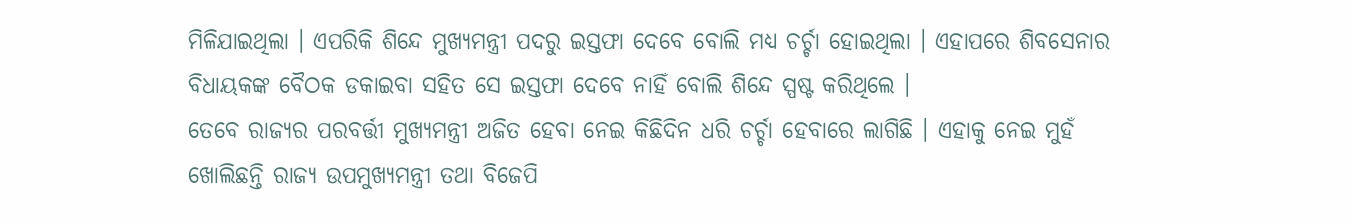ମିଳିଯାଇଥିଲା । ଏପରିକି ଶିନ୍ଦେ ମୁଖ୍ୟମନ୍ତ୍ରୀ ପଦରୁ ଇସ୍ତଫା ଦେବେ ବୋଲି ମଧ୍ୟ ଚର୍ଚ୍ଚା ହୋଇଥିଲା । ଏହାପରେ ଶିବସେନାର ବିଧାୟକଙ୍କ ବୈଠକ ଡକାଇବା ସହିତ ସେ ଇସ୍ତଫା ଦେବେ ନାହିଁ ବୋଲି ଶିନ୍ଦେ ସ୍ପଷ୍ଟ କରିଥିଲେ ।
ତେବେ ରାଜ୍ୟର ପରବର୍ତ୍ତୀ ମୁଖ୍ୟମନ୍ତ୍ରୀ ଅଜିତ ହେବା ନେଇ କିଛିଦିନ ଧରି ଚର୍ଚ୍ଚା ହେବାରେ ଲାଗିଛି । ଏହାକୁ ନେଇ ମୁହଁ ଖୋଲିଛନ୍ତି ରାଜ୍ୟ ଉପମୁଖ୍ୟମନ୍ତ୍ରୀ ତଥା ବିଜେପି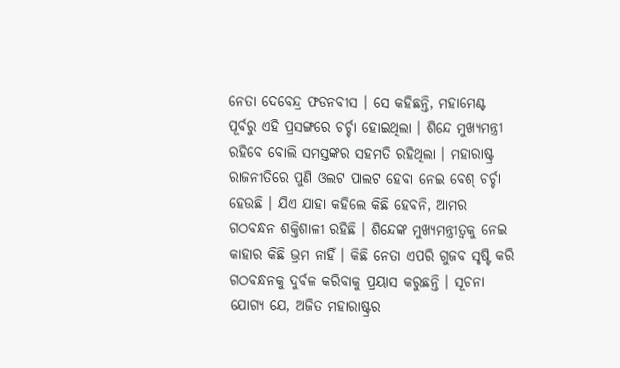ନେତା ଦେବେନ୍ଦ୍ର ଫଡନବୀସ । ସେ କହିଛନ୍ତି, ମହାମେଣ୍ଟ ପୂର୍ବରୁ ଏହି ପ୍ରସଙ୍ଗରେ ଚର୍ଚ୍ଚା ହୋଇଥିଲା । ଶିନ୍ଦେ ମୁଖ୍ୟମନ୍ତ୍ରୀ ରହିବେ ବୋଲି ସମସ୍ତଙ୍କର ସହମତି ରହିଥିଲା । ମହାରାଷ୍ଟ୍ର ରାଜନୀତିରେ ପୁଣି ଓଲଟ ପାଲଟ ହେବା ନେଇ ବେଶ୍ ଚର୍ଚ୍ଚା ହେଉଛି । ଯିଏ ଯାହା କହିଲେ କିଛି ହେବନି, ଆମର ଗଠବନ୍ଧନ ଶକ୍ତିଶାଳୀ ରହିଛି । ଶିନ୍ଦେଙ୍କ ମୁଖ୍ୟମନ୍ତ୍ରୀତ୍ୱକୁ ନେଇ କାହାର କିଛି ଭ୍ରମ ନାହିଁ । କିଛି ନେତା ଏପରି ଗୁଜବ ସୃଷ୍ଟି କରି ଗଠବନ୍ଧନକୁ ଦୁର୍ବଳ କରିବାକୁ ପ୍ରୟାସ କରୁଛନ୍ତି । ସୂଚନା ଯୋଗ୍ୟ ଯେ, ଅଜିତ ମହାରାଷ୍ଟ୍ରର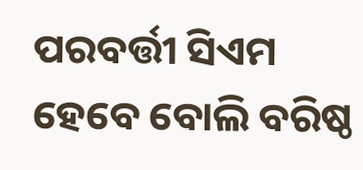ପରବର୍ତ୍ତୀ ସିଏମ ହେବେ ବୋଲି ବରିଷ୍ଠ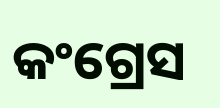କଂଗ୍ରେସ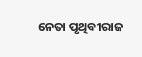ନେତା ପୃଥିବୀରାଜ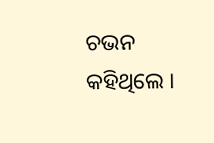ଚଭନ କହିଥିଲେ ।